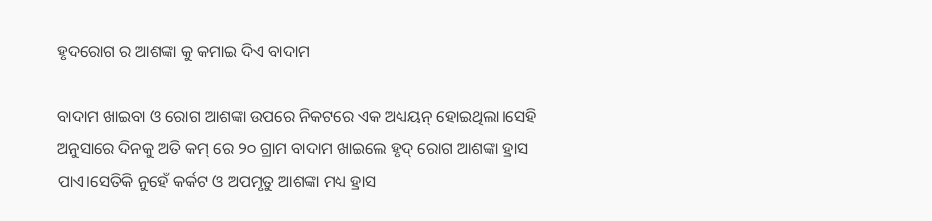ହୃଦରୋଗ ର ଆଶଙ୍କା କୁ କମାଇ ଦିଏ ବାଦାମ

ବାଦାମ ଖାଇବା ଓ ରୋଗ ଆଶଙ୍କା ଉପରେ ନିକଟରେ ଏକ ଅଧ୍ୟୟନ୍ ହୋଇଥିଲା।ସେହି ଅନୁସାରେ ଦିନକୁ ଅତି କମ୍ ରେ ୨୦ ଗ୍ରାମ ବାଦାମ ଖାଇଲେ ହୃଦ୍ ରୋଗ ଆଶଙ୍କା ହ୍ରାସ ପାଏ।ସେତିକି ନୁହେଁ କର୍କଟ ଓ ଅପମୃତୁ ଆଶଙ୍କା ମଧ୍ୟ ହ୍ରାସ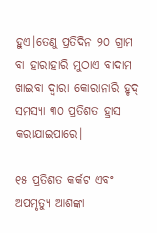ହୁଏ।ତେଣୁ ପ୍ରତିଦିନ ୨୦ ଗ୍ରାମ ବା ହାରାହାରି ମୁଠାଏ ବାଦାମ ଖାଇବା ଦ୍ବାରା କୋରାନାରି ହୃଦ୍ ସମସ୍ୟା ୩୦ ପ୍ରତିଶତ ହ୍ରାସ କରାଯାଇପାରେ।

୧୫ ପ୍ରତିଶତ କର୍କଟ ଏବଂ ଅପମୃତ୍ୟୁ ଆଶଙ୍କା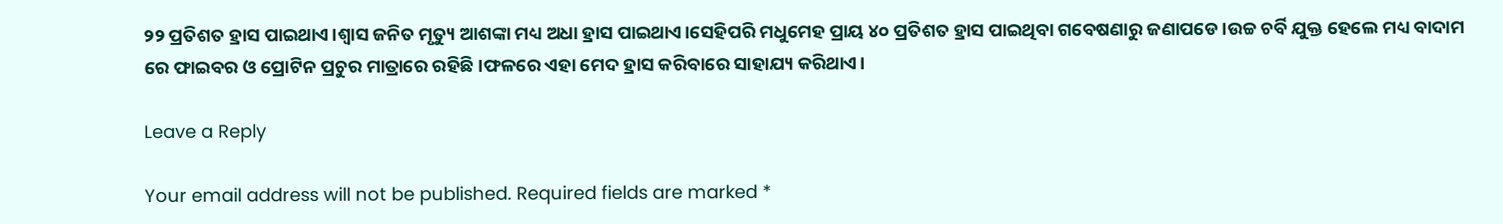୨୨ ପ୍ରତିଶତ ହ୍ରାସ ପାଇଥାଏ।ଶ୍ୱାସ ଜନିତ ମୃତ୍ୟୁ ଆଶଙ୍କା ମଧ୍ୟ ଅଧା ହ୍ରାସ ପାଇଥାଏ।ସେହିପରି ମଧୁମେହ ପ୍ରାୟ ୪୦ ପ୍ରତିଶତ ହ୍ରାସ ପାଇଥିବା ଗବେଷଣାରୁ ଜଣାପଡେ।ଉଚ୍ଚ ଚର୍ବି ଯୁକ୍ତ ହେଲେ ମଧ୍ୟ ବାଦାମ ରେ ଫାଇବର ଓ ପ୍ରୋଟିନ ପ୍ରଚୁର ମାତ୍ରାରେ ରହିଛି।ଫଳରେ ଏହା ମେଦ ହ୍ରାସ କରିବାରେ ସାହାଯ୍ୟ କରିଥାଏ।

Leave a Reply

Your email address will not be published. Required fields are marked *